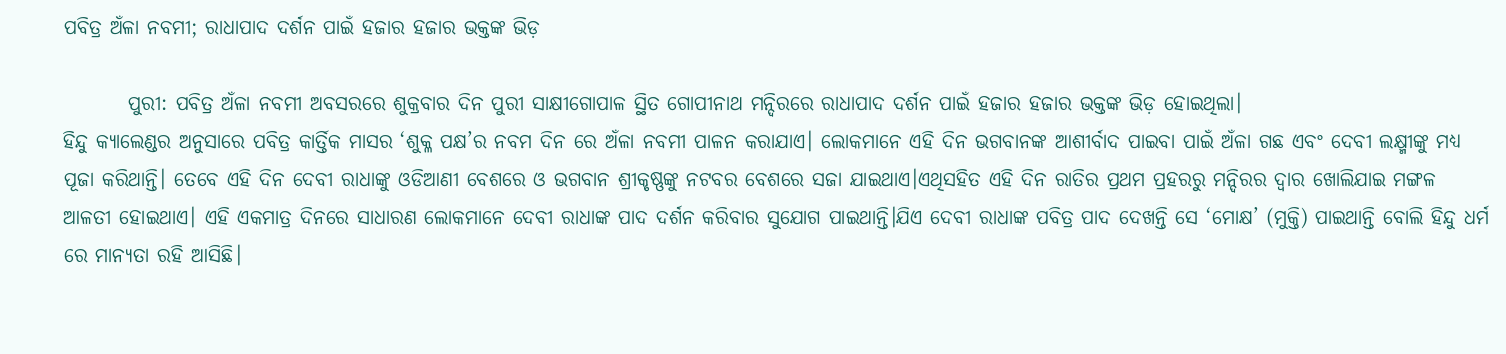ପବିତ୍ର ଅଁଳା ନବମୀ; ରାଧାପାଦ ଦର୍ଶନ ପାଇଁ ହଜାର ହଜାର ଭକ୍ତଙ୍କ ଭିଡ଼

        ପୁରୀ: ପବିତ୍ର ଅଁଳା ନବମୀ ଅବସରରେ ଶୁକ୍ରବାର ଦିନ ପୁରୀ ସାକ୍ଷୀଗୋପାଳ ସ୍ଥିତ ଗୋପୀନାଥ ମନ୍ଦିରରେ ରାଧାପାଦ ଦର୍ଶନ ପାଇଁ ହଜାର ହଜାର ଭକ୍ତଙ୍କ ଭିଡ଼ ହୋଇଥିଲା।
ହିନ୍ଦୁ କ୍ୟାଲେଣ୍ଡର ଅନୁସାରେ ପବିତ୍ର କାର୍ତ୍ତିକ ମାସର ‘ଶୁକ୍ଳ ପକ୍ଷ’ର ନବମ ଦିନ ରେ ଅଁଳା ନବମୀ ପାଳନ କରାଯାଏ। ଲୋକମାନେ ଏହି ଦିନ ଭଗବାନଙ୍କ ଆଶୀର୍ବାଦ ପାଇବା ପାଇଁ ଅଁଳା ଗଛ ଏବଂ ଦେବୀ ଲକ୍ଷ୍ମୀଙ୍କୁ ମଧ୍ୟ ପୂଜା କରିଥାନ୍ତି। ତେବେ ଏହି ଦିନ ଦେବୀ ରାଧାଙ୍କୁ ଓଡିଆଣୀ ବେଶରେ ଓ ଭଗବାନ ଶ୍ରୀକୃଷ୍ଣଙ୍କୁ ନଟବର ବେଶରେ ସଜା ଯାଇଥାଏ।ଏଥିସହିତ ଏହି ଦିନ ରାତିର ପ୍ରଥମ ପ୍ରହରରୁ ମନ୍ଦିରର ଦ୍ୱାର ଖୋଲିଯାଇ ମଙ୍ଗଳ ଆଳତୀ ହୋଇଥାଏ। ଏହି ଏକମାତ୍ର ଦିନରେ ସାଧାରଣ ଲୋକମାନେ ଦେବୀ ରାଧାଙ୍କ ପାଦ ଦର୍ଶନ କରିବାର ସୁଯୋଗ ପାଇଥାନ୍ତି।ଯିଏ ଦେବୀ ରାଧାଙ୍କ ପବିତ୍ର ପାଦ ଦେଖନ୍ତି ସେ ‘ମୋକ୍ଷ’ (ମୁକ୍ତି) ପାଇଥାନ୍ତି ବୋଲି ହିନ୍ଦୁ ଧର୍ମ ରେ ମାନ୍ୟତା ରହି ଆସିଛି।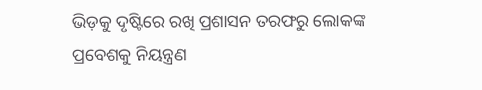ଭିଡ଼କୁ ଦୃଷ୍ଟିରେ ରଖି ପ୍ରଶାସନ ତରଫରୁ ଲୋକଙ୍କ ପ୍ରବେଶକୁ ନିୟନ୍ତ୍ରଣ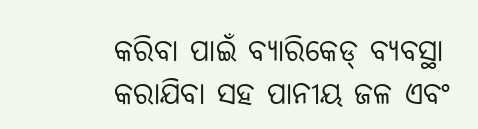କରିବା ପାଇଁ ବ୍ୟାରିକେଡ୍ ବ୍ୟବସ୍ଥା କରାଯିବା ସହ ପାନୀୟ ଜଳ ଏବଂ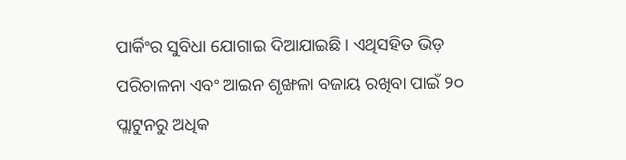ପାର୍କିଂର ସୁବିଧା ଯୋଗାଇ ଦିଆଯାଇଛି। ଏଥିସହିତ ଭିଡ଼ ପରିଚାଳନା ଏବଂ ଆଇନ ଶୃଙ୍ଖଳା ବଜାୟ ରଖିବା ପାଇଁ ୨୦ ପ୍ଲାଟୁନରୁ ଅଧିକ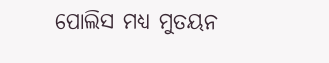ପୋଲିସ ମଧ୍ୟ ମୁତୟନ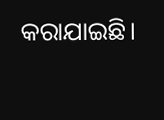କରାଯାଇଛି।